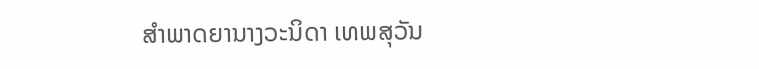ສໍາພາດຍານາງວະນິດາ ເທພສຸວັນ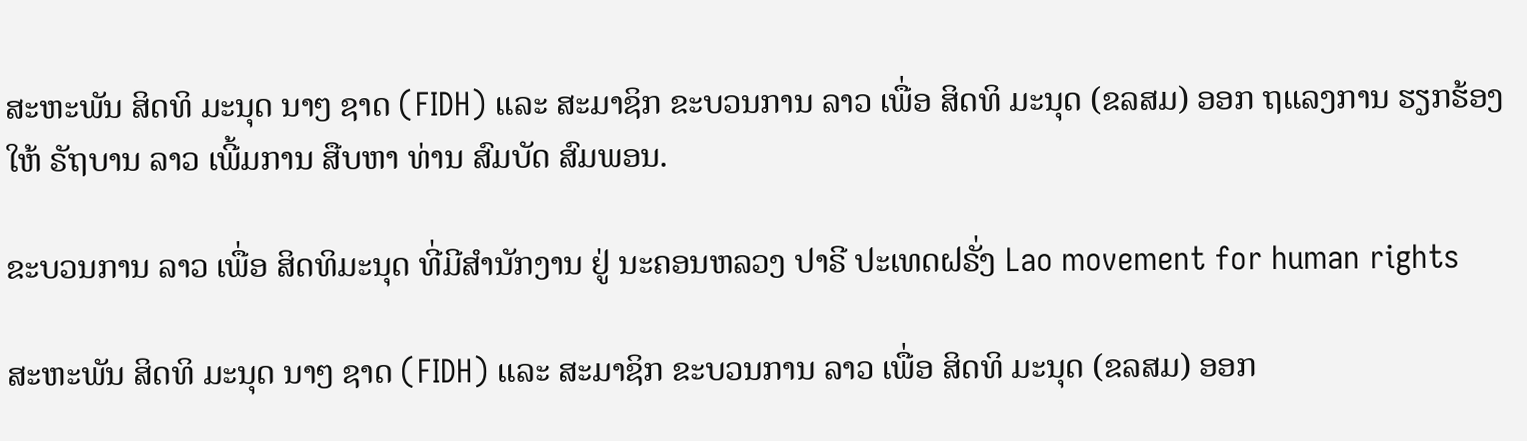ສະຫະພັນ ສິດທິ ມະນຸດ ນາໆ ຊາດ (FIDH) ແລະ ສະມາຊິກ ຂະບວນການ ລາວ ເພື່ອ ສິດທິ ມະນຸດ (ຂລສມ) ອອກ ຖແລງການ ຮຽກຮ້ອງ ໃຫ້ ຣັຖບານ ລາວ ເພີ້ມການ ສືບຫາ ທ່ານ ສົມບັດ ສົມພອນ.

ຂະບວນການ ລາວ ເພື່ອ ສິດທິມະນຸດ ທີ່ມີສໍານັກງານ ຢູ່ ນະຄອນຫລວງ ປາຣີ ປະເທດຝຣັ່ງ Lao movement for human rights

ສະຫະພັນ ສິດທິ ມະນຸດ ນາໆ ຊາດ (FIDH) ແລະ ສະມາຊິກ ຂະບວນການ ລາວ ເພື່ອ ສິດທິ ມະນຸດ (ຂລສມ) ອອກ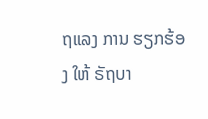ຖແລງ ການ ຮຽກຮ້ອງ ໃຫ້ ຣັຖບາ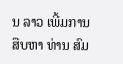ນ ລາວ ເພີ້ມການ ສືບຫາ ທ່ານ ສົມ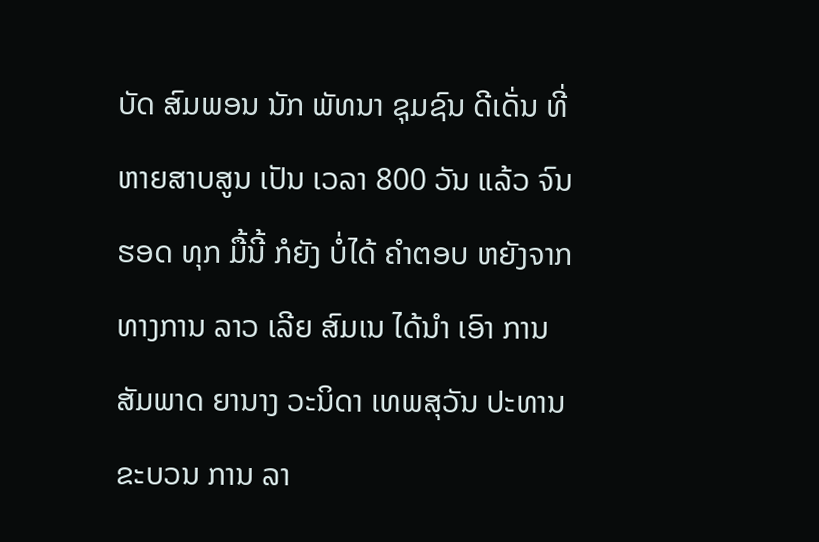ບັດ ສົມພອນ ນັກ ພັທນາ ຊຸມຊົນ ດີເດັ່ນ ທີ່ ຫາຍສາບສູນ ເປັນ ເວລາ 800 ວັນ ແລ້ວ ຈົນຮອດ ທຸກ ມື້ນີ້ ກໍຍັງ ບໍ່ໄດ້ ຄໍາຕອບ ຫຍັງຈາກ ທາງການ ລາວ ເລີຍ ສົມເນ ໄດ້ນໍາ ເອົາ ການ ສັມພາດ ຍານາງ ວະນິດາ ເທພສຸວັນ ປະທານ ຂະບວນ ການ ລາ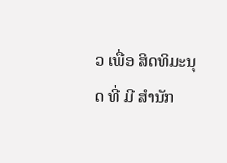ວ ເພື່ອ ສິດທິມະນຸດ ທີ່ ມີ ສໍານັກ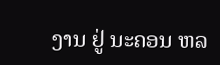ງານ ຢູ່ ນະຄອນ ຫລ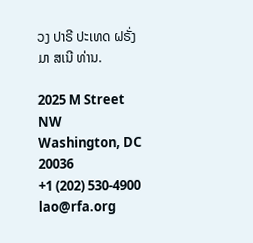ວງ ປາຣີ ປະເທດ ຝຣັ່ງ ມາ ສເນີ ທ່ານ.

2025 M Street NW
Washington, DC 20036
+1 (202) 530-4900
lao@rfa.org